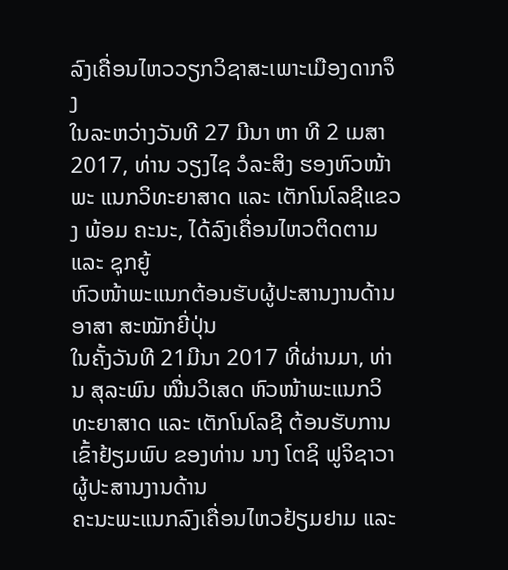ລົງເຄື່ອນໄຫວວຽກວິຊາສະເພາະເມືອງດາກຈຶງ
ໃນລະຫວ່າງວັນທີ 27 ມີນາ ຫາ ທີ 2 ເມສາ 2017, ທ່ານ ວຽງໄຊ ວໍລະສິງ ຮອງຫົວໜ້າພະ ແນກວິທະຍາສາດ ແລະ ເຕັກໂນໂລຊີແຂວງ ພ້ອມ ຄະນະ, ໄດ້ລົງເຄື່ອນໄຫວຕິດຕາມ ແລະ ຊຸກຍູ້
ຫົວໜ້າພະແນກຕ້ອນຮັບຜູ້ປະສານງານດ້ານອາສາ ສະໝັກຍີ່ປຸ່ນ
ໃນຄັ້ງວັນທີ 21ມີນາ 2017 ທີ່ຜ່ານມາ, ທ່ານ ສຸລະພົນ ໝື່ນວິເສດ ຫົວໜ້າພະແນກວິທະຍາສາດ ແລະ ເຕັກໂນໂລຊີ ຕ້ອນຮັບການເຂົ້າຢ້ຽມພົບ ຂອງທ່ານ ນາງ ໂຕຊິ ຟູຈິຊາວາ ຜູ້ປະສານງານດ້ານ
ຄະນະພະແນກລົງເຄື່ອນໄຫວຢ້ຽມຢາມ ແລະ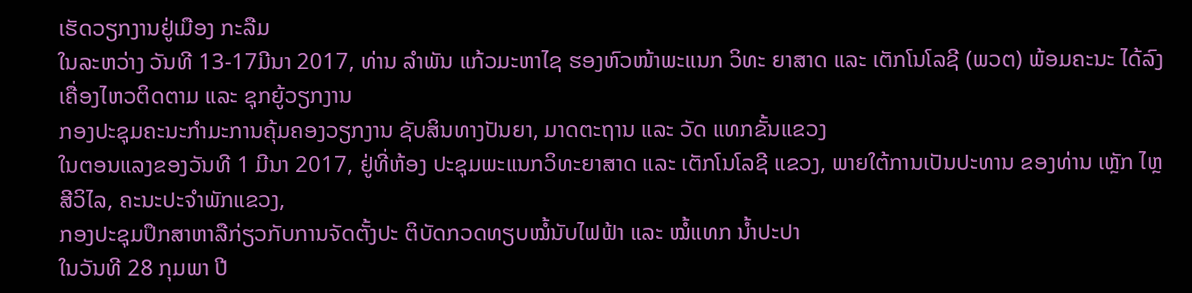ເຮັດວຽກງານຢູ່ເມືອງ ກະລືມ
ໃນລະຫວ່າງ ວັນທີ 13-17ມີນາ 2017, ທ່ານ ລຳພັນ ແກ້ວມະຫາໄຊ ຮອງຫົວໜ້າພະແນກ ວິທະ ຍາສາດ ແລະ ເຕັກໂນໂລຊີ (ພວຕ) ພ້ອມຄະນະ ໄດ້ລົງເຄື່ອງໄຫວຕິດຕາມ ແລະ ຊຸກຍູ້ວຽກງານ
ກອງປະຊຸມຄະນະກຳມະການຄຸ້ມຄອງວຽກງານ ຊັບສິນທາງປັນຍາ, ມາດຕະຖານ ແລະ ວັດ ແທກຂັ້ນແຂວງ
ໃນຕອນແລງຂອງວັນທີ 1 ມີນາ 2017, ຢູ່ທີ່ຫ້ອງ ປະຊຸມພະແນກວິທະຍາສາດ ແລະ ເຕັກໂນໂລຊີ ແຂວງ, ພາຍໃຕ້ການເປັນປະທານ ຂອງທ່ານ ເຫຼັກ ໄຫຼ ສີວິໄລ, ຄະນະປະຈຳພັກແຂວງ,
ກອງປະຊຸມປຶກສາຫາລືກ່ຽວກັບການຈັດຕັ້ງປະ ຕິບັດກວດທຽບໝໍ້ນັບໄຟຟ້າ ແລະ ໝໍ້ແທກ ນໍ້າປະປາ
ໃນວັນທີ 28 ກຸມພາ ປີ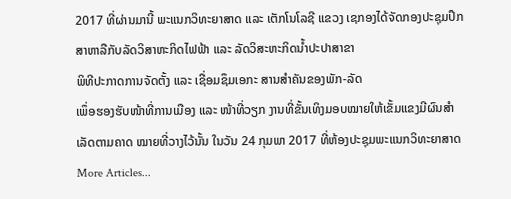2017 ທີ່ຜ່ານມານີ້ ພະແນກວິທະຍາສາດ ແລະ ເຕັກໂນໂລຊີ ແຂວງ ເຊກອງໄດ້ຈັດກອງປະຊຸມປຶກສາຫາລືກັບລັດວິສາຫະກິດໄຟຟ້າ ແລະ ລັດວິສະຫະກິດນໍ້າປະປາສາຂາ
ພິທີປະກາດການຈັດຕັ້ງ ແລະ ເຊື່ອມຊຶມເອກະ ສານສຳຄັນຂອງພັກ-ລັດ
ເພຶ່ອຮອງຮັບໜ້າທີ່ການເມືອງ ແລະ ໜ້າທີ່ວຽກ ງານທີ່ຂັ້ນເທິງມອບໝາຍໃຫ້ເຂັ້ມແຂງມີຜົນສຳ ເລັດຕາມຄາດ ໝາຍທີ່ວາງໄວ້ນັ້ນ ໃນວັນ 24 ກຸມພາ 2017 ທີ່ຫ້ອງປະຊຸມພະແນກວິທະຍາສາດ
More Articles...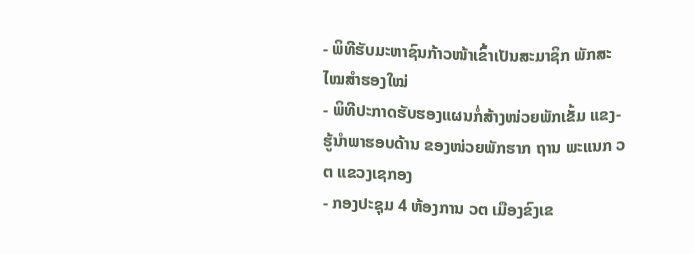- ພິທີຮັບມະຫາຊົນກ້າວໜ້າເຂົ້າເປັນສະມາຊິກ ພັກສະໄໝສໍາຮອງໃໝ່
- ພິທີປະກາດຮັບຮອງແຜນກໍ່ສ້າງໜ່ວຍພັກເຂັ້ມ ແຂງ-ຮູ້ນໍາພາຮອບດ້ານ ຂອງໜ່ວຍພັກຮາກ ຖານ ພະແນກ ວຕ ແຂວງເຊກອງ
- ກອງປະຊຸມ 4 ຫ້ອງການ ວຕ ເມືອງຂົງເຂ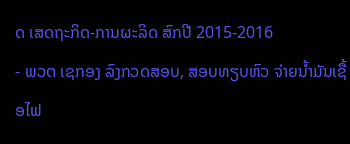ດ ເສດຖະກິດ-ການຜະລິດ ສົກປີ 2015-2016
- ພວຕ ເຊກອງ ລົງກວດສອບ, ສອບທຽບຫົວ ຈ່າຍນ້ຳມັນເຊື້ອໄຟ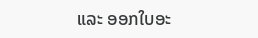ແລະ ອອກໃບອະ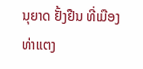ນຸຍາດ ຢັ້ງຢືນ ທີ່ເມືອງທ່າແຕງ